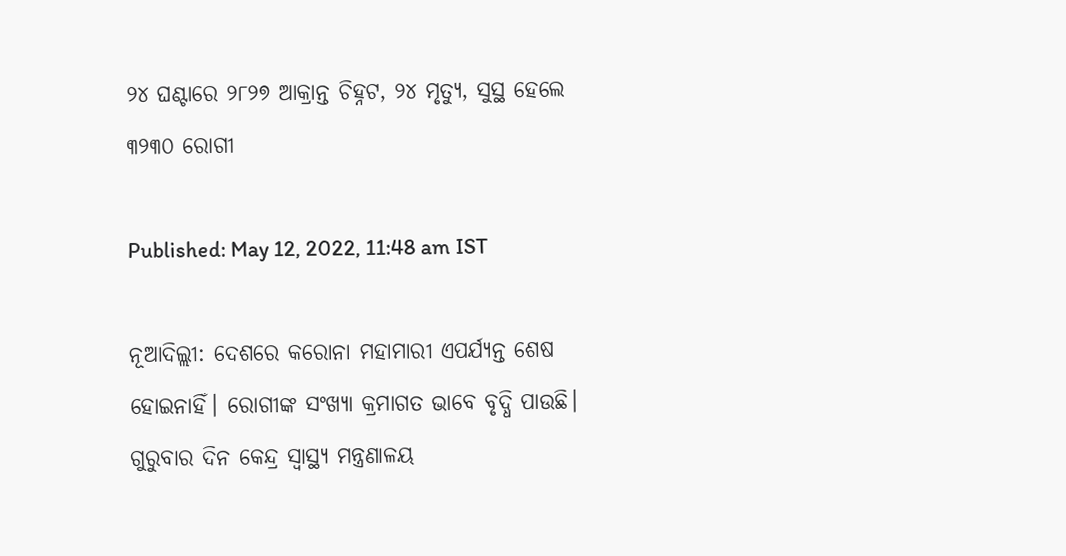୨୪ ଘଣ୍ଟାରେ ୨୮୨୭ ଆକ୍ରାନ୍ତ ଚିହ୍ନଟ, ୨୪ ମୃତ୍ୟୁ, ସୁସ୍ଥ ହେଲେ ୩୨୩୦ ରୋଗୀ

Published: May 12, 2022, 11:48 am IST

ନୂଆଦିଲ୍ଲୀ: ଦେଶରେ କରୋନା ମହାମାରୀ ଏପର୍ଯ୍ୟନ୍ତ ଶେଷ ହୋଇନାହିଁ। ରୋଗୀଙ୍କ ସଂଖ୍ୟା କ୍ରମାଗତ ଭାବେ ବୃଦ୍ଧି ପାଉଛି। ଗୁରୁବାର ଦିନ କେନ୍ଦ୍ର ସ୍ୱାସ୍ଥ୍ୟ ମନ୍ତ୍ରଣାଳୟ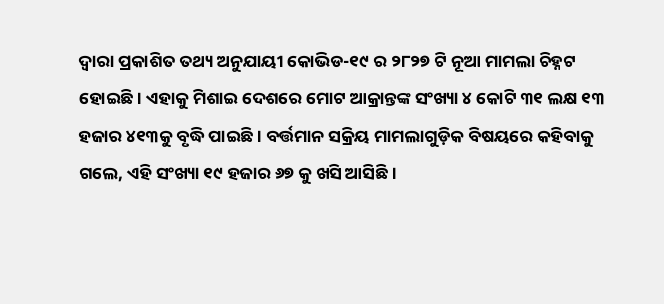ଦ୍ଵାରା ପ୍ରକାଶିତ ତଥ୍ୟ ଅନୁଯାୟୀ କୋଭିଡ-୧୯ ର ୨୮୨୭ ଟି ନୂଆ ମାମଲା ଚିହ୍ନଟ ହୋଇଛି। ଏହାକୁ ମିଶାଇ ଦେଶରେ ମୋଟ ଆକ୍ରାନ୍ତଙ୍କ ସଂଖ୍ୟା ୪ କୋଟି ୩୧ ଲକ୍ଷ ୧୩ ହଜାର ୪୧୩କୁ ବୃଦ୍ଧି ପାଇଛି। ବର୍ତ୍ତମାନ ସକ୍ରିୟ ମାମଲାଗୁଡ଼ିକ ବିଷୟରେ କହିବାକୁ ଗଲେ, ଏହି ସଂଖ୍ୟା ୧୯ ହଜାର ୬୭ କୁ ଖସି ଆସିଛି।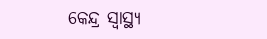କେନ୍ଦ୍ର ସ୍ୱାସ୍ଥ୍ୟ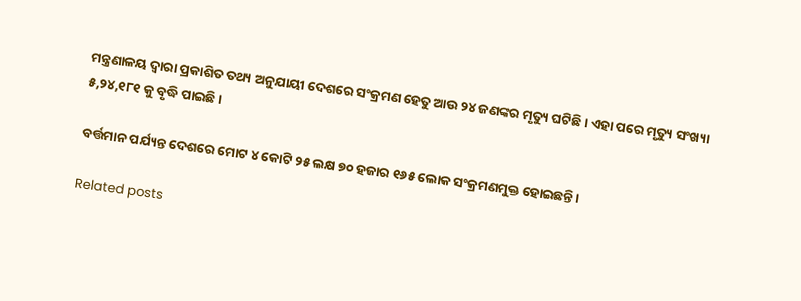ମନ୍ତ୍ରଣାଳୟ ଦ୍ଵାରା ପ୍ରକାଶିତ ତଥ୍ୟ ଅନୁଯାୟୀ ଦେଶରେ ସଂକ୍ରମଣ ହେତୁ ଆଉ ୨୪ ଜଣଙ୍କର ମୃତ୍ୟୁ ଘଟିଛି। ଏହା ପରେ ମୃତ୍ୟୁ ସଂଖ୍ୟା ୫,୨୪,୧୮୧ କୁ ବୃଦ୍ଧି ପାଇଛି।

ବର୍ତ୍ତମାନ ପର୍ଯ୍ୟନ୍ତ ଦେଶରେ ମୋଟ ୪ କୋଟି ୨୫ ଲକ୍ଷ ୭୦ ହଜାର ୧୬୫ ଲୋକ ସଂକ୍ରମଣମୁକ୍ତ ହୋଇଛନ୍ତି।

Related posts